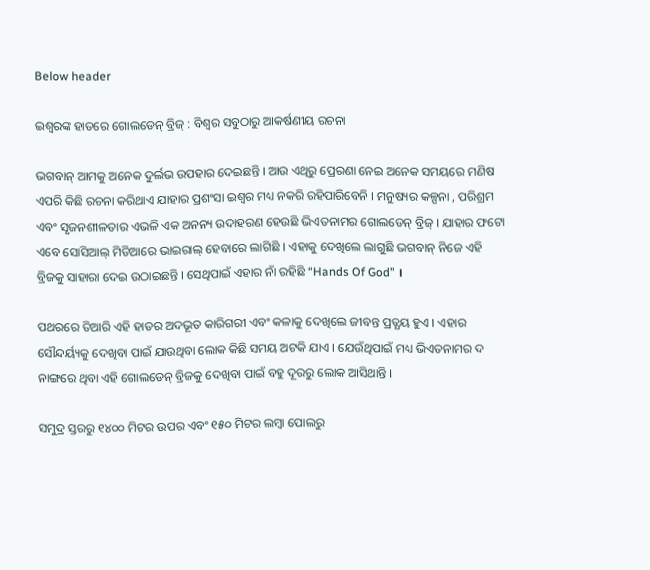Below header

ଇଶ୍ବରଙ୍କ ହାତରେ ଗୋଲଡେନ୍ ବ୍ରିଜ୍ : ବିଶ୍ବର ସବୁଠାରୁ ଆକର୍ଷଣୀୟ ରଚନା

ଭଗବାନ୍ ଆମକୁ ଅନେକ ଦୁର୍ଲଭ ଉପହାର ଦେଇଛନ୍ତି । ଆଉ ଏଥିରୁ ପ୍ରେରଣା ନେଇ ଅନେକ ସମୟରେ ମଣିଷ ଏପରି କିଛି ରଚନା କରିଥାଏ ଯାହାର ପ୍ରଶଂସା ଇଶ୍ବର ମଧ୍ୟ ନକରି ରହିପାରିବେନି । ମନୁଷ୍ୟର କଳ୍ପନା , ପରିଶ୍ରମ ଏବଂ ସୃଜନଶୀଳତାର ଏଭଳି ଏକ ଅନନ୍ୟ ଉଦାହରଣ ହେଉଛି ଭିଏତନାମର ଗୋଲଡେନ୍ ବ୍ରିଜ୍ । ଯାହାର ଫଟୋ ଏବେ ସୋସିଆଲ୍ ମିଡିଆରେ ଭାଇରାଲ୍ ହେବାରେ ଲାଗିଛି । ଏହାକୁ ଦେଖିଲେ ଲାଗୁଛି ଭଗବାନ୍ ନିଜେ ଏହି ବ୍ରିଜକୁ ସାହାରା ଦେଇ ଉଠାଇଛନ୍ତି । ସେଥିପାଇଁ ଏହାର ନାଁ ରହିଛି “Hands Of God” ।

ପଥରରେ ତିଆରି ଏହି ହାତର ଅଦଭୂତ କାରିଗରୀ ଏବଂ କଳାକୁ ଦେଖିଲେ ଜୀବନ୍ତ ପ୍ରତ୍ଯୟ ହୁଏ । ଏହାର ସୌନ୍ଦର୍ୟ୍ୟକୁ ଦେଖିବା ପାଇଁ ଯାଉଥିବା ଲୋକ କିଛି ସମୟ ଅଟକି ଯାଏ । ଯେଉଁଥିପାଇଁ ମଧ୍ୟ ଭିଏତନାମର ଦ ନାଙ୍ଗରେ ଥିବା ଏହି ଗୋଲଡେନ୍ ବ୍ରିଜକୁ ଦେଖିବା ପାଇଁ ବହୁ ଦୂରରୁ ଲୋକ ଆସିଥାନ୍ତି ।

ସମୁଦ୍ର ସ୍ତରରୁ ୧୪୦୦ ମିଟର ଉପର ଏବଂ ୧୫୦ ମିଟର ଲମ୍ବା ପୋଲରୁ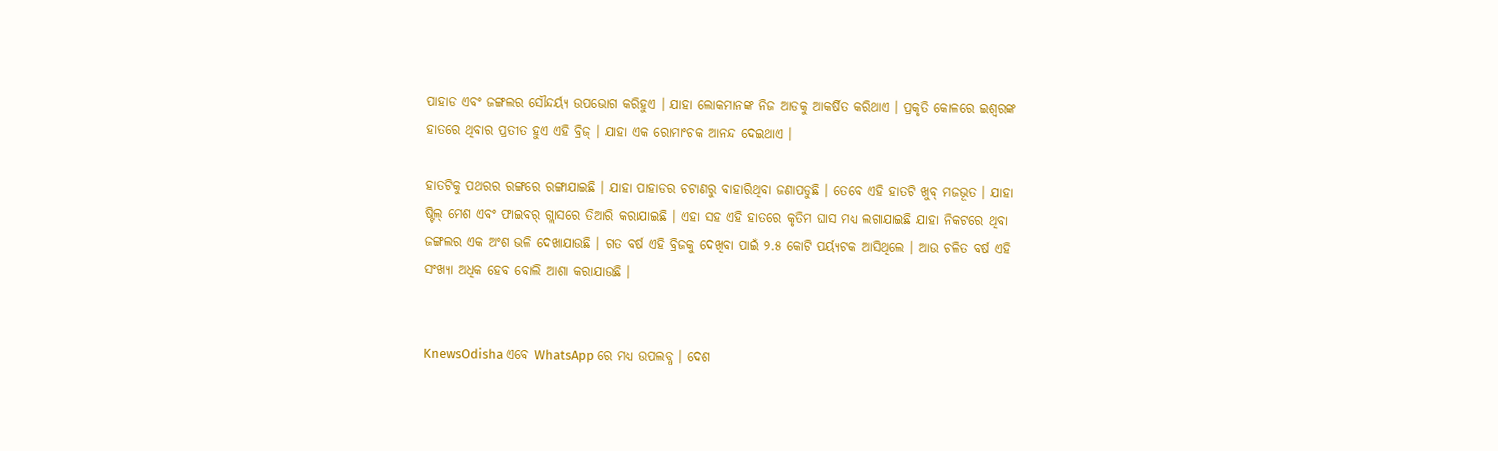ପାହାଡ ଏବଂ ଜଙ୍ଗଲର ସୌନ୍ଦର୍ୟ୍ୟ ଉପଭୋଗ କରିହୁଏ । ଯାହା ଲୋକମାନଙ୍କ ନିଜ ଆଡକୁ ଆକର୍ଷିତ କରିଥାଏ । ପ୍ରକୃତି କୋଳରେ ଇଶ୍ବରଙ୍କ ହାତରେ ଥିବାର ପ୍ରତୀତ ହୁଏ ଏହି ବ୍ରିଜ୍ । ଯାହା ଏକ ରୋମାଂଚକ ଆନନ୍ଦ ଦେଇଥାଏ ।

ହାତଟିକୁ ପଥରର ରଙ୍ଗରେ ରଙ୍ଗାଯାଇଛି । ଯାହା ପାହାଡର ଚଟାଣରୁ ବାହାରିଥିବା ଜଣାପଡୁଛି । ତେବେ ଏହି ହାତଟି ଖୁବ୍ ମଜଭୂତ । ଯାହା ଷ୍ଟିଲ୍ ମେଶ ଏବଂ ଫାଇବର୍ ଗ୍ଲାସରେ ତିଆରି କରାଯାଇଛି । ଏହା ସହ ଏହି ହାତରେ କୃତିମ ଘାସ ମଧ୍ୟ ଲଗାଯାଇଛି ଯାହା ନିକଟରେ ଥିବା ଜଙ୍ଗଲର ଏକ ଅଂଶ ଭଳି ଦେଖାଯାଉଛି । ଗତ ବର୍ଷ ଏହି ବ୍ରିଜକୁ ଦେଖିବା ପାଇଁ ୨.୫ କୋଟି ପର୍ୟ୍ୟଟକ ଆସିଥିଲେ । ଆଉ ଚଳିତ ବର୍ଷ ଏହି ସଂଖ୍ୟା ଅଧିକ ହେବ ବୋଲି ଆଶା କରାଯାଉଛି ।


KnewsOdisha ଏବେ WhatsApp ରେ ମଧ୍ୟ ଉପଲବ୍ଧ । ଦେଶ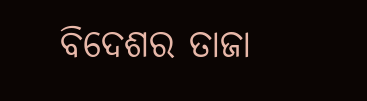ବିଦେଶର ତାଜା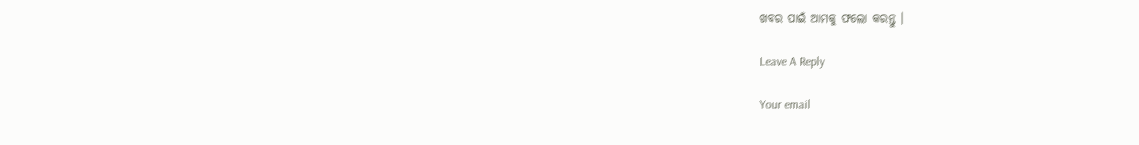ଖବର ପାଇଁ ଆମକୁ ଫଲୋ କରନ୍ତୁ ।

Leave A Reply

Your email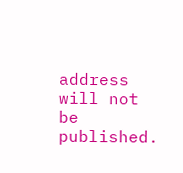address will not be published.